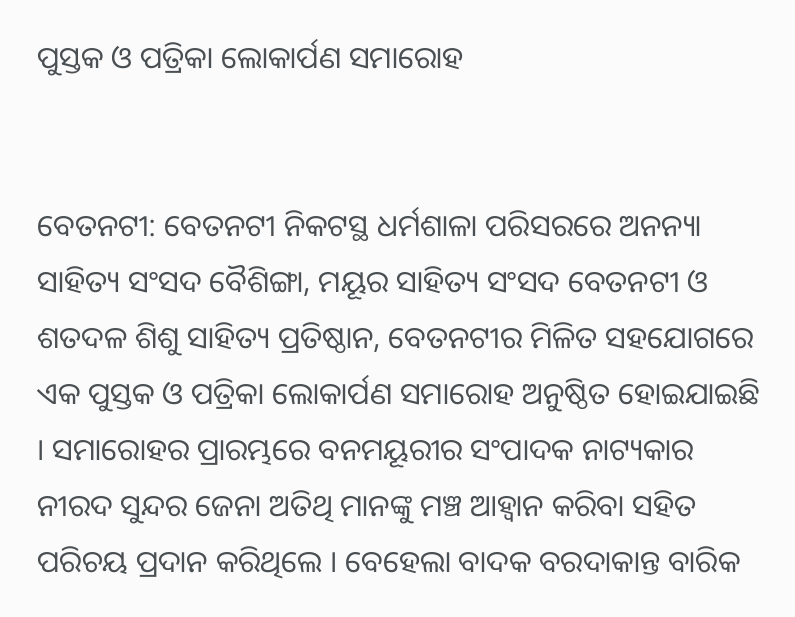ପୁସ୍ତକ ଓ ପତ୍ରିକା ଲୋକାର୍ପଣ ସମାରୋହ


ବେତନଟୀ: ବେତନଟୀ ନିକଟସ୍ଥ ଧର୍ମଶାଳା ପରିସରରେ ଅନନ୍ୟା ସାହିତ୍ୟ ସଂସଦ ବୈଶିଙ୍ଗା, ମୟୂର ସାହିତ୍ୟ ସଂସଦ ବେତନଟୀ ଓ ଶତଦଳ ଶିଶୁ ସାହିତ୍ୟ ପ୍ରତିଷ୍ଠାନ, ବେତନଟୀର ମିଳିତ ସହଯୋଗରେ ଏକ ପୁସ୍ତକ ଓ ପତ୍ରିକା ଲୋକାର୍ପଣ ସମାରୋହ ଅନୁଷ୍ଠିତ ହୋଇଯାଇଛି । ସମାରୋହର ପ୍ରାରମ୍ଭରେ ବନମୟୂରୀର ସଂପାଦକ ନାଟ୍ୟକାର ନୀରଦ ସୁନ୍ଦର ଜେନା ଅତିଥି ମାନଙ୍କୁ ମଞ୍ଚ ଆହ୍ୱାନ କରିବା ସହିତ ପରିଚୟ ପ୍ରଦାନ କରିଥିଲେ । ବେହେଲା ବାଦକ ବରଦାକାନ୍ତ ବାରିକ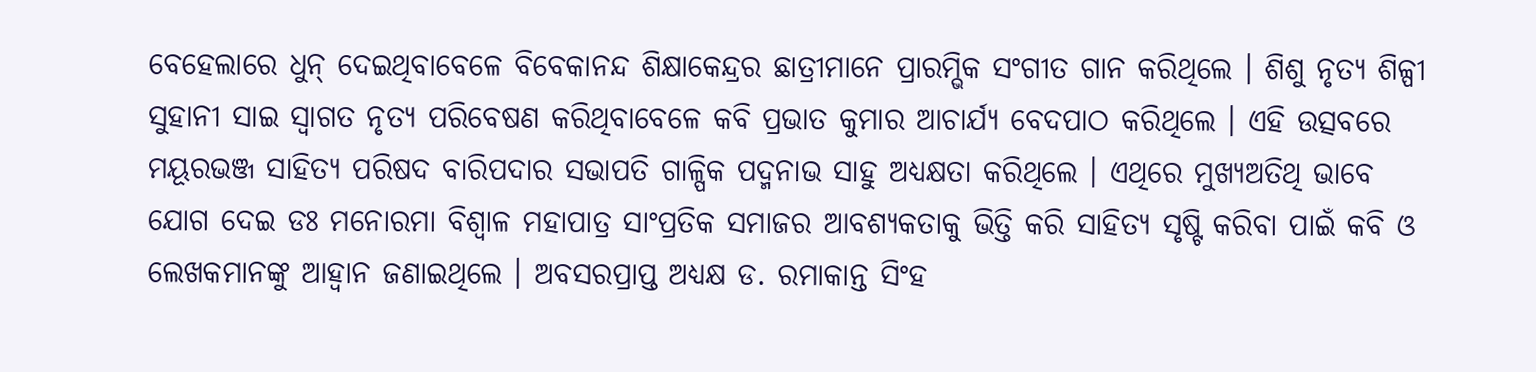ବେହେଲାରେ ଧୁନ୍ ଦେଇଥିବାବେଳେ ବିବେକାନନ୍ଦ ଶିକ୍ଷାକେନ୍ଦ୍ରର ଛାତ୍ରୀମାନେ ପ୍ରାରମ୍ଭିକ ସଂଗୀତ ଗାନ କରିଥିଲେ । ଶିଶୁ ନୃତ୍ୟ ଶିଳ୍ପୀ ସୁହାନୀ ସାଇ ସ୍ୱାଗତ ନୃତ୍ୟ ପରିବେଷଣ କରିଥିବାବେଳେ କବି ପ୍ରଭାତ କୁମାର ଆଚାର୍ଯ୍ୟ ବେଦପାଠ କରିଥିଲେ । ଏହି ଉତ୍ସବରେ ମୟୂରଭଞ୍ଜ ସାହିତ୍ୟ ପରିଷଦ ବାରିପଦାର ସଭାପତି ଗାଳ୍ପିକ ପଦ୍ମନାଭ ସାହୁ ଅଧ୍ୟକ୍ଷତା କରିଥିଲେ । ଏଥିରେ ମୁଖ୍ୟଅତିଥି ଭାବେ ଯୋଗ ଦେଇ ଡଃ ମନୋରମା ବିଶ୍ୱାଳ ମହାପାତ୍ର ସାଂପ୍ରତିକ ସମାଜର ଆବଶ୍ୟକତାକୁ ଭିତ୍ତି କରି ସାହିତ୍ୟ ସୃଷ୍ଟି କରିବା ପାଇଁ କବି ଓ ଲେଖକମାନଙ୍କୁ ଆହ୍ୱାନ ଜଣାଇଥିଲେ । ଅବସରପ୍ରାପ୍ତ ଅଧ୍ୟକ୍ଷ ଡ. ରମାକାନ୍ତ ସିଂହ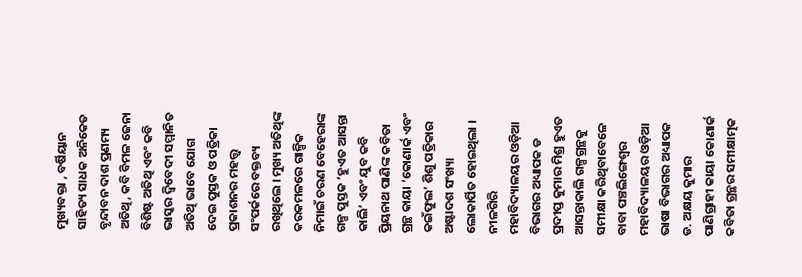ମୁଖ୍ୟବକ୍ତା , ବର୍ଷିୟାନ ସାହିତ୍ୟ ସାଧକ ଅନିକେତ ବୃନ୍ଦାବନ ଦାଶ ପ୍ରଣମ୍ୟ ଅତିଥି, କବି ବିମଳ ଜେନା ବିଶିଷ୍ଟ ଅତିଥି ଏବଂ କବି ଭାସ୍କର ଦ୍ୱିବେଦୀ ସମ୍ମାନିତ ଅତିଥି ଭାବେ ଯୋଗ ଦେଇ ପୁସ୍ତକ ଓ ପତ୍ରିକା ପ୍ରକାଶନର ମହତ୍ତ୍ୱ ସଂପର୍କରେ ବକ୍ତବ୍ୟ ରଖିଥିଲେ । ମୁଖ୍ୟ ଅତିଥିଙ୍କ କରକମଳରେ ଗାଳ୍ପିକ ନିମାଇଁ ଚରଣ ବେହେରାଙ୍କ ଗଳ୍ପ ପୁସ୍ତକ ‘ହୁଏତ ଆସନ୍ତା କାଲି’ ଏବଂ ଯୁବ କବି ପ୍ରିୟନାଥ ପାଣିଙ୍କ କବିତା ଗ୍ରନ୍ଥ କାୟା ‘କୋଣାର୍କ ଏବଂ କଇଁଫୁଲ’ ଶିଶୁ ପତ୍ରିକାର ଅଷ୍ଟାଦଶ ସଂଖ୍ୟା ଲୋକାର୍ପିତ ହୋଇଥିଲା । ନୀଳଗିରି ମହାବିଦ୍ୟାଳୟର ଓଡ଼ିଆ ବିଭାଗର ଅଧ୍ୟାପକ ଡ ପ୍ରଦୀପ୍ତ କୁମାର ମିଶ୍ର ହୁଏତ ଆସନ୍ତାକାଲି ଗଳ୍ପଗ୍ରନ୍ଥକୁ ସମୀକ୍ଷା କରିଥିବାବେଳେ ବାବା ପଞ୍ଚଲିଙ୍ଗେଶ୍ୱର ମହାବିଦ୍ୟାଳୟର ଓଡ଼ିଆ ଭାଷା ବିଭାଗର ଅଧ୍ୟାପକ ଡ. ଅକ୍ଷୟ କୁମାର ପାଣିଗ୍ରାହୀ କାୟା କୋଣାର୍କ କବିତା ଗ୍ରନ୍ଥର ସମୀକ୍ଷାତ୍ମକ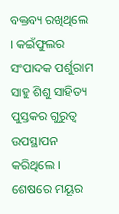ବକ୍ତବ୍ୟ ରଖିଥିଲେ । କଇଁଫୁଲର ସଂପାଦକ ପର୍ଶୁରାମ ସାହୁ ଶିଶୁ ସାହିତ୍ୟ ପୁସ୍ତକର ଗୁରୁତ୍ୱ ଉପସ୍ଥାପନ କରିଥିଲେ । ଶେଷରେ ମୟୂର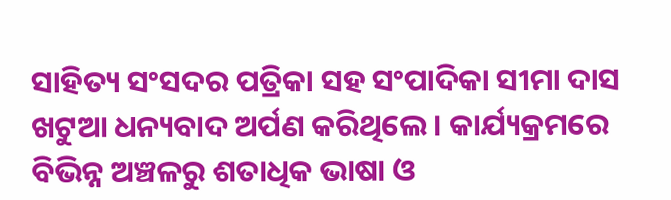ସାହିତ୍ୟ ସଂସଦର ପତ୍ରିକା ସହ ସଂପାଦିକା ସୀମା ଦାସ ଖଟୁଆ ଧନ୍ୟବାଦ ଅର୍ପଣ କରିଥିଲେ । କାର୍ଯ୍ୟକ୍ରମରେ ବିଭିନ୍ନ ଅଞ୍ଚଳରୁ ଶତାଧିକ ଭାଷା ଓ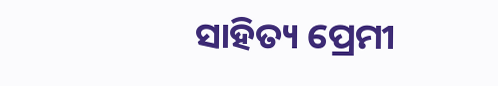ସାହିତ୍ୟ ପ୍ରେମୀ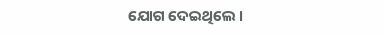ଯୋଗ ଦେଇଥିଲେ ।